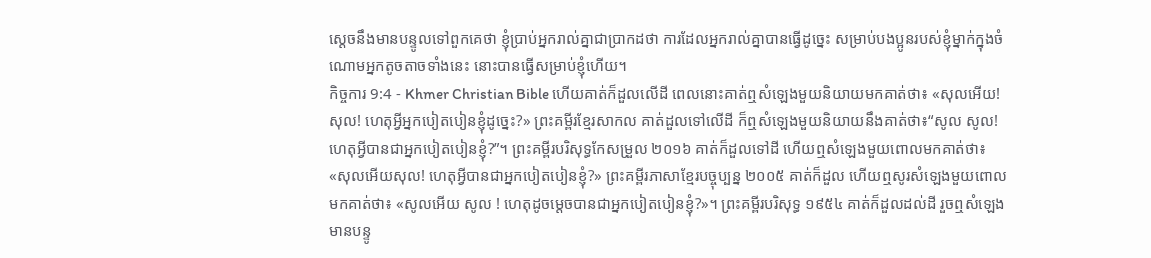ស្ដេចនឹងមានបន្ទូលទៅពួកគេថា ខ្ញុំប្រាប់អ្នករាល់គ្នាជាប្រាកដថា ការដែលអ្នករាល់គ្នាបានធ្វើដូច្នេះ សម្រាប់បងប្អូនរបស់ខ្ញុំម្នាក់ក្នុងចំណោមអ្នកតូចតាចទាំងនេះ នោះបានធ្វើសម្រាប់ខ្ញុំហើយ។
កិច្ចការ 9:4 - Khmer Christian Bible ហើយគាត់ក៏ដួលលើដី ពេលនោះគាត់ឮសំឡេងមួយនិយាយមកគាត់ថា៖ «សុលអើយ! សុល! ហេតុអ្វីអ្នកបៀតបៀនខ្ញុំដូច្នេះ?» ព្រះគម្ពីរខ្មែរសាកល គាត់ដួលទៅលើដី ក៏ឮសំឡេងមួយនិយាយនឹងគាត់ថា៖“សូល សូល! ហេតុអ្វីបានជាអ្នកបៀតបៀនខ្ញុំ?”។ ព្រះគម្ពីរបរិសុទ្ធកែសម្រួល ២០១៦ គាត់ក៏ដួលទៅដី ហើយឮសំឡេងមួយពោលមកគាត់ថា៖ «សុលអើយសុល! ហេតុអ្វីបានជាអ្នកបៀតបៀនខ្ញុំ?» ព្រះគម្ពីរភាសាខ្មែរបច្ចុប្បន្ន ២០០៥ គាត់ក៏ដួល ហើយឮសូរសំឡេងមួយពោលមកគាត់ថា៖ «សូលអើយ សូល ! ហេតុដូចម្ដេចបានជាអ្នកបៀតបៀនខ្ញុំ?»។ ព្រះគម្ពីរបរិសុទ្ធ ១៩៥៤ គាត់ក៏ដួលដល់ដី រួចឮសំឡេងមានបន្ទូ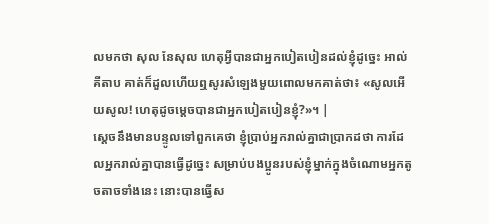លមកថា សុល នែសុល ហេតុអ្វីបានជាអ្នកបៀតបៀនដល់ខ្ញុំដូច្នេះ អាល់គីតាប គាត់ក៏ដួលហើយឮសូរសំឡេងមួយពោលមកគាត់ថា៖ «សូលអើយសូល! ហេតុដូចម្ដេចបានជាអ្នកបៀតបៀនខ្ញុំ?»។ |
ស្ដេចនឹងមានបន្ទូលទៅពួកគេថា ខ្ញុំប្រាប់អ្នករាល់គ្នាជាប្រាកដថា ការដែលអ្នករាល់គ្នាបានធ្វើដូច្នេះ សម្រាប់បងប្អូនរបស់ខ្ញុំម្នាក់ក្នុងចំណោមអ្នកតូចតាចទាំងនេះ នោះបានធ្វើស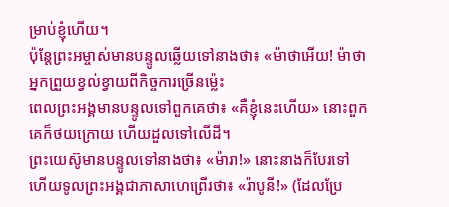ម្រាប់ខ្ញុំហើយ។
ប៉ុន្ដែព្រះអម្ចាស់មានបន្ទូលឆ្លើយទៅនាងថា៖ «ម៉ាថាអើយ! ម៉ាថា អ្នកព្រួយខ្វល់ខ្វាយពីកិច្ចការច្រើនម្ល៉េះ
ពេលព្រះអង្គមានបន្ទូលទៅពួកគេថា៖ «គឺខ្ញុំនេះហើយ» នោះពួកគេក៏ថយក្រោយ ហើយដួលទៅលើដី។
ព្រះយេស៊ូមានបន្ទូលទៅនាងថា៖ «ម៉ារា!» នោះនាងក៏បែរទៅ ហើយទូលព្រះអង្គជាភាសាហេព្រើរថា៖ «រ៉ាបូនី!» (ដែលប្រែ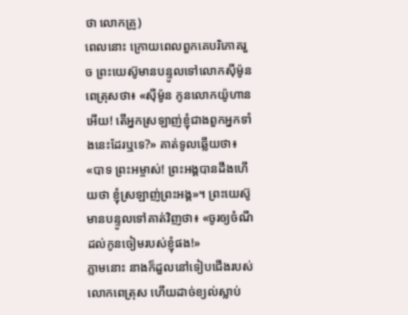ថា លោកគ្រូ)
ពេលនោះ ក្រោយពេលពួកគេបរិភោគរួច ព្រះយេស៊ូមានបន្ទូលទៅលោកស៊ីម៉ូនពេត្រុសថា៖ «ស៊ីម៉ូន កូនលោកយ៉ូហានអើយ! តើអ្នកស្រឡាញ់ខ្ញុំជាងពួកអ្នកទាំងនេះដែរឬទេ?» គាត់ទូលឆ្លើយថា៖ «បាទ ព្រះអម្ចាស់! ព្រះអង្គបានដឹងហើយថា ខ្ញុំស្រឡាញ់ព្រះអង្គ»។ ព្រះយេស៊ូមានបន្ទូលទៅគាត់វិញថា៖ «ចូរឲ្យចំណីដល់កូនចៀមរបស់ខ្ញុំផង!»
ភ្លាមនោះ នាងក៏ដួលនៅទៀបជើងរបស់លោកពេត្រុស ហើយដាច់ខ្យល់ស្លាប់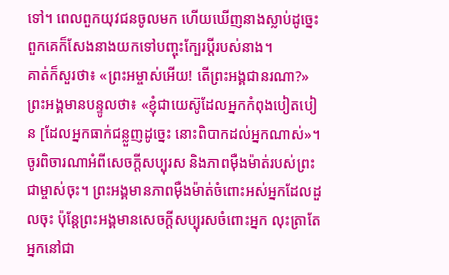ទៅ។ ពេលពួកយុវជនចូលមក ហើយឃើញនាងស្លាប់ដូច្នេះ ពួកគេក៏សែងនាងយកទៅបញ្ចុះក្បែរប្ដីរបស់នាង។
គាត់ក៏សួរថា៖ «ព្រះអម្ចាស់អើយ! តើព្រះអង្គជានរណា?» ព្រះអង្គមានបន្ទូលថា៖ «ខ្ញុំជាយេស៊ូដែលអ្នកកំពុងបៀតបៀន [ដែលអ្នកធាក់ជន្លួញដូច្នេះ នោះពិបាកដល់អ្នកណាស់»។
ចូរពិចារណាអំពីសេចក្ដីសប្បុរស និងភាពម៉ឺងម៉ាត់របស់ព្រះជាម្ចាស់ចុះ។ ព្រះអង្គមានភាពម៉ឺងម៉ាត់ចំពោះអស់អ្នកដែលដួលចុះ ប៉ុន្ដែព្រះអង្គមានសេចក្ដីសប្បុរសចំពោះអ្នក លុះត្រាតែអ្នកនៅជា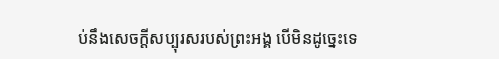ប់នឹងសេចក្ដីសប្បុរសរបស់ព្រះអង្គ បើមិនដូច្នេះទេ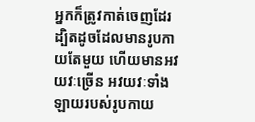អ្នកក៏ត្រូវកាត់ចេញដែរ
ដ្បិតដូចដែលមានរូបកាយតែមួយ ហើយមានអវយវៈច្រើន អវយវៈទាំងឡាយរបស់រូបកាយ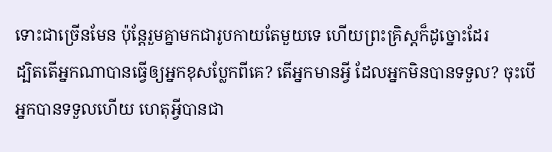ទោះជាច្រើនមែន ប៉ុន្ដែរួមគ្នាមកជារូបកាយតែមួយទេ ហើយព្រះគ្រិស្ដក៏ដូច្នោះដែរ
ដ្បិតតើអ្នកណាបានធ្វើឲ្យអ្នកខុសប្លែកពីគេ? តើអ្នកមានអ្វី ដែលអ្នកមិនបានទទួល? ចុះបើអ្នកបានទទួលហើយ ហេតុអ្វីបានជា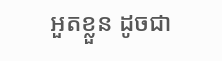អួតខ្លួន ដូចជា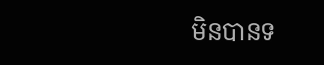មិនបានទ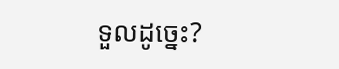ទួលដូច្នេះ?